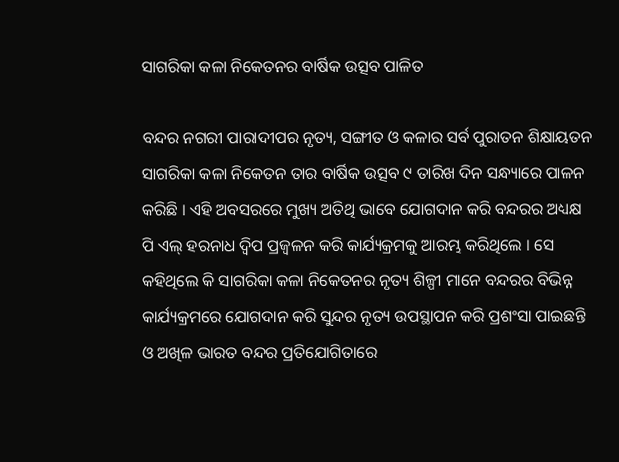ସାଗରିକା କଳା ନିକେତନର ବାର୍ଷିକ ଉତ୍ସବ ପାଳିତ

ବନ୍ଦର ନଗରୀ ପାରାଦୀପର ନୃତ୍ୟ, ସଙ୍ଗୀତ ଓ କଳାର ସର୍ବ ପୁରାତନ ଶିକ୍ଷାୟତନ ସାଗରିକା କଳା ନିକେତନ ତାର ବାର୍ଷିକ ଉତ୍ସବ ୯ ତାରିଖ ଦିନ ସନ୍ଧ୍ୟାରେ ପାଳନ କରିଛି । ଏହି ଅବସରରେ ମୁଖ୍ୟ ଅତିଥି ଭାବେ ଯୋଗଦାନ କରି ବନ୍ଦରର ଅଧ୍ୟକ୍ଷ ପି ଏଲ୍ ହରନାଧ ଦ୍ଵିପ ପ୍ରଜ୍ବଳନ କରି କାର୍ଯ୍ୟକ୍ରମକୁ ଆରମ୍ଭ କରିଥିଲେ । ସେ କହିଥିଲେ କି ସାଗରିକା କଳା ନିକେତନର ନୃତ୍ୟ ଶିଳ୍ପୀ ମାନେ ବନ୍ଦରର ବିଭିନ୍ନ କାର୍ଯ୍ୟକ୍ରମରେ ଯୋଗଦାନ କରି ସୁନ୍ଦର ନୃତ୍ୟ ଉପସ୍ଥାପନ କରି ପ୍ରଶଂସା ପାଇଛନ୍ତି ଓ ଅଖିଳ ଭାରତ ବନ୍ଦର ପ୍ରତିଯୋଗିତାରେ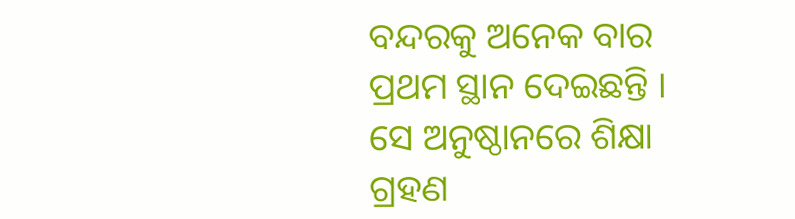ବନ୍ଦରକୁ ଅନେକ ବାର ପ୍ରଥମ ସ୍ଥାନ ଦେଇଛନ୍ତି ।
ସେ ଅନୁଷ୍ଠାନରେ ଶିକ୍ଷା ଗ୍ରହଣ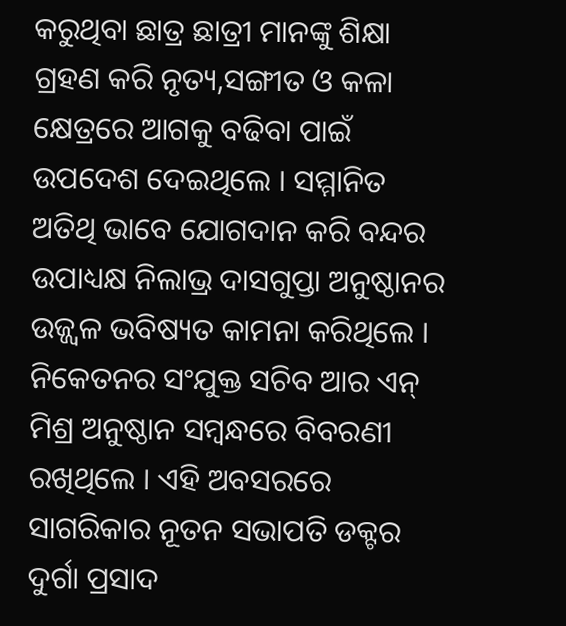କରୁଥିବା ଛାତ୍ର ଛାତ୍ରୀ ମାନଙ୍କୁ ଶିକ୍ଷା ଗ୍ରହଣ କରି ନୃତ୍ୟ,ସଙ୍ଗୀତ ଓ କଳା କ୍ଷେତ୍ରରେ ଆଗକୁ ବଢିବା ପାଇଁ ଉପଦେଶ ଦେଇଥିଲେ । ସମ୍ମାନିତ ଅତିଥି ଭାବେ ଯୋଗଦାନ କରି ବନ୍ଦର ଉପାଧ୍ୟକ୍ଷ ନିଲାଭ୍ର ଦାସଗୁପ୍ତା ଅନୁଷ୍ଠାନର ଉଜ୍ଜ୍ୱଳ ଭବିଷ୍ୟତ କାମନା କରିଥିଲେ । ନିକେତନର ସଂଯୁକ୍ତ ସଚିବ ଆର ଏନ୍ ମିଶ୍ର ଅନୁଷ୍ଠାନ ସମ୍ବନ୍ଧରେ ବିବରଣୀ ରଖିଥିଲେ । ଏହି ଅବସରରେ ସାଗରିକାର ନୂତନ ସଭାପତି ଡକ୍ଟର ଦୁର୍ଗା ପ୍ରସାଦ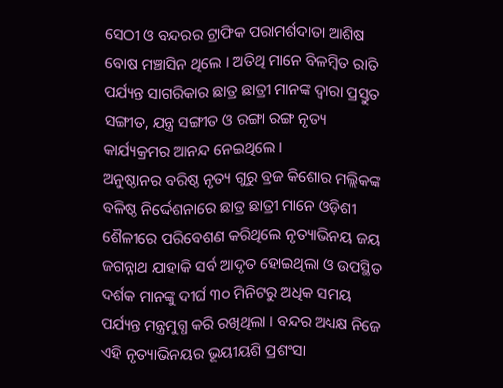ସେଠୀ ଓ ବନ୍ଦରର ଟ୍ରାଫିକ ପରାମର୍ଶଦାତା ଆଶିଷ ବୋଷ ମଞ୍ଚାସିନ ଥିଲେ । ଅତିଥି ମାନେ ବିଳମ୍ବିତ ରାତି ପର୍ଯ୍ୟନ୍ତ ସାଗରିକାର ଛାତ୍ର ଛାତ୍ରୀ ମାନଙ୍କ ଦ୍ଵାରା ପ୍ରସ୍ତୁତ ସଙ୍ଗୀତ, ଯନ୍ତ୍ର ସଙ୍ଗୀତ ଓ ରଙ୍ଗା ରଙ୍ଗ ନୃତ୍ୟ କାର୍ଯ୍ୟକ୍ରମର ଆନନ୍ଦ ନେଇଥିଲେ ।
ଅନୁଷ୍ଠାନର ବରିଷ୍ଠ ନୃତ୍ୟ ଗୁରୁ ବ୍ରଜ କିଶୋର ମଲ୍ଲିକଙ୍କ ବଳିଷ୍ଠ ନିର୍ଦ୍ଦେଶନାରେ ଛାତ୍ର ଛାତ୍ରୀ ମାନେ ଓଡ଼ିଶୀ ଶୈଳୀରେ ପରିବେଶଣ କରିଥିଲେ ନୃତ୍ୟାଭିନୟ ଜୟ ଜଗନ୍ନାଥ ଯାହାକି ସର୍ବ ଆଦୃତ ହୋଇଥିଲା ଓ ଉପସ୍ଥିତ ଦର୍ଶକ ମାନଙ୍କୁ ଦୀର୍ଘ ୩୦ ମିନିଟରୁ ଅଧିକ ସମୟ ପର୍ଯ୍ୟନ୍ତ ମନ୍ତ୍ରମୁଗ୍ଧ କରି ରଖିଥିଲା । ବନ୍ଦର ଅଧ୍ୟକ୍ଷ ନିଜେ ଏହି ନୃତ୍ୟାଭିନୟର ଭୂୟୀୟଶି ପ୍ରଶଂସା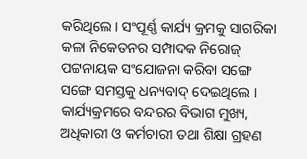କରିଥିଲେ । ସଂପୂର୍ଣ୍ଣ କାର୍ଯ୍ୟ କ୍ରମକୁ ସାଗରିକା କଳା ନିକେତନର ସମ୍ପାଦକ ନିରୋଜ୍ ପଟ୍ଟନାୟକ ସଂଯୋଜନା କରିବା ସଙ୍ଗେ ସଙ୍ଗେ ସମସ୍ତକୁ ଧନ୍ୟବାଦ୍ ଦେଇଥିଲେ । କାର୍ଯ୍ୟକ୍ରମରେ ବନ୍ଦରର ବିଭାଗ ମୁଖ୍ୟ, ଅଧିକାରୀ ଓ କର୍ମଚାରୀ ତଥା ଶିକ୍ଷା ଗ୍ରହଣ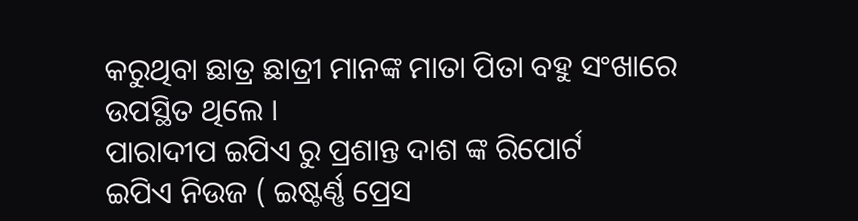କରୁଥିବା ଛାତ୍ର ଛାତ୍ରୀ ମାନଙ୍କ ମାତା ପିତା ବହୁ ସଂଖାରେ ଉପସ୍ଥିତ ଥିଲେ ।
ପାରାଦୀପ ଇପିଏ ରୁ ପ୍ରଶାନ୍ତ ଦାଶ ଙ୍କ ରିପୋର୍ଟ
ଇପିଏ ନିଉଜ ( ଇଷ୍ଟର୍ଣ୍ଣ ପ୍ରେସ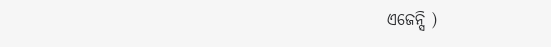ଏଜେନ୍ସି )